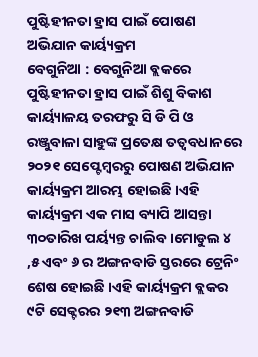ପୁଷ୍ଟିହୀନତା ହ୍ରାସ ପାଇଁ ପୋଷଣ ଅଭିଯାନ କାର୍ୟ୍ୟକ୍ରମ
ବେଗୁନିଆ : ବେଗୁନିଆ ବ୍ଲକରେ ପୁଷ୍ଟିହୀନତା ହ୍ରାସ ପାଇଁ ଶିଶୁ ବିକାଶ କାର୍ୟ୍ୟାଳୟ ତରଫରୁ ସି ଡି ପି ଓ ରଞ୍ଜୁବାଳା ସାହୁଙ୍କ ପ୍ରତେକ୍ଷ ତତ୍ୱବଧାନରେ ୨୦୨୧ ସେପ୍ଟେମ୍ବରରୁ ପୋଷଣ ଅଭିଯାନ କାର୍ୟ୍ୟକ୍ରମ ଆରମ୍ଭ ହୋଇଛି ।ଏହି କାର୍ୟ୍ୟକ୍ରମ ଏକ ମାସ ବ୍ୟାପି ଆସନ୍ତା ୩୦ତାରିଖ ପର୍ୟ୍ୟନ୍ତ ଚାଲିବ ।ମୋଡୁଲ ୪ ,୫ ଏବଂ ୬ ର ଅଙ୍ଗନବାଡି ସ୍ତରରେ ଟ୍ରେନିଂ ଶେଷ ହୋଇଛି ।ଏହି କାର୍ୟ୍ୟକ୍ରମ ବ୍ଲକର ୯ଟି ସେକ୍ଟରର ୨୧୩ ଅଙ୍ଗନବାଡି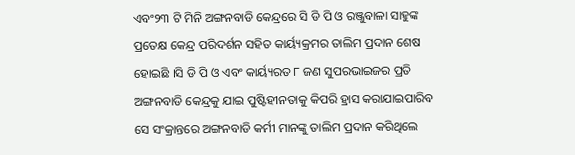ଏବଂ୨୩ ଟି ମିନି ଅଙ୍ଗନବାଡି କେନ୍ଦ୍ରରେ ସି ଡି ପି ଓ ରଞ୍ଜୁବାଳା ସାହୁଙ୍କ ପ୍ରତେକ୍ଷ କେନ୍ଦ୍ର ପରିଦର୍ଶନ ସହିତ କାର୍ୟ୍ୟକ୍ରମର ତାଲିମ ପ୍ରଦାନ ଶେଷ ହୋଇଛି ।ସି ଡି ପି ଓ ଏବଂ କାର୍ୟ୍ୟରତ ୮ ଜଣ ସୁପରଭାଇଜର ପ୍ରତି ଅଙ୍ଗନବାଡି କେନ୍ଦ୍ରକୁ ଯାଇ ପୁଷ୍ଟିହୀନତାକୁ କିପରି ହ୍ରାସ କରାଯାଇପାରିବ ସେ ସଂକ୍ରାନ୍ତରେ ଅଙ୍ଗନବାଡି କର୍ମୀ ମାନଙ୍କୁ ତାଲିମ ପ୍ରଦାନ କରିଥିଲେ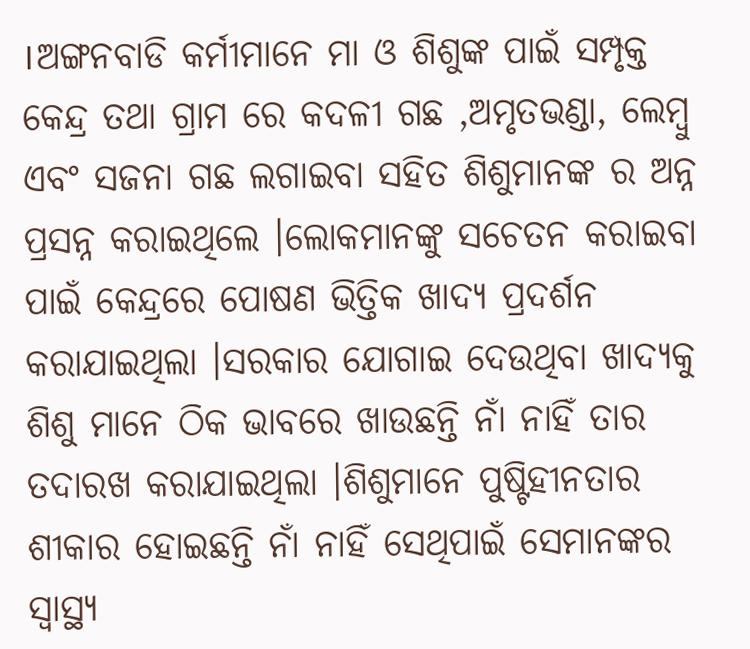।ଅଙ୍ଗନବାଡି କର୍ମୀମାନେ ମା ଓ ଶିଶୁଙ୍କ ପାଇଁ ସମ୍ପୃକ୍ତ କେନ୍ଦ୍ର ତଥା ଗ୍ରାମ ରେ କଦଳୀ ଗଛ ,ଅମୃତଭଣ୍ଡା, ଲେମ୍ବୁ ଏବଂ ସଜନା ଗଛ ଲଗାଇବା ସହିତ ଶିଶୁମାନଙ୍କ ର ଅନ୍ନ ପ୍ରସନ୍ନ କରାଇଥିଲେ ।ଲୋକମାନଙ୍କୁ ସଚେତନ କରାଇବା ପାଇଁ କେନ୍ଦ୍ରରେ ପୋଷଣ ଭିତ୍ତିକ ଖାଦ୍ୟ ପ୍ରଦର୍ଶନ କରାଯାଇଥିଲା ।ସରକାର ଯୋଗାଇ ଦେଉଥିବା ଖାଦ୍ୟକୁ ଶିଶୁ ମାନେ ଠିକ ଭାବରେ ଖାଉଛନ୍ତି ନାଁ ନାହିଁ ତାର ତଦାରଖ କରାଯାଇଥିଲା ।ଶିଶୁମାନେ ପୁଷ୍ଟିହୀନତାର ଶୀକାର ହୋଇଛନ୍ତି ନାଁ ନାହିଁ ସେଥିପାଇଁ ସେମାନଙ୍କର ସ୍ୱାସ୍ଥ୍ୟ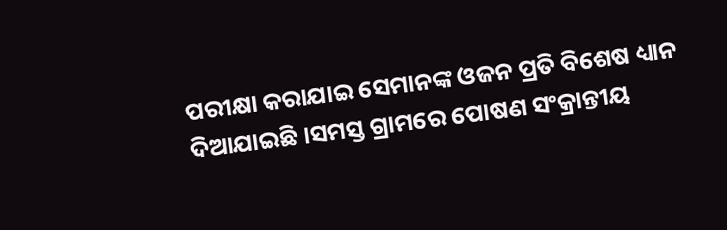ପରୀକ୍ଷା କରାଯାଇ ସେମାନଙ୍କ ଓଜନ ପ୍ରତି ବିଶେଷ ଧ୍ୟାନ ଦିଆଯାଇଛି ।ସମସ୍ତ ଗ୍ରାମରେ ପୋଷଣ ସଂକ୍ରାନ୍ତୀୟ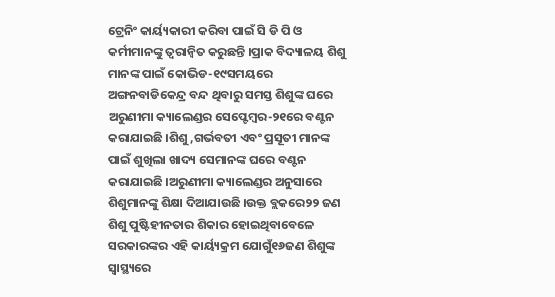ଟ୍ରେନିଂ କାର୍ୟ୍ୟକାରୀ କରିବା ପାଇଁ ସି ଡି ପି ଓ କର୍ମୀମାନଙ୍କୁ ତ୍ୱରାନ୍ୱିତ କରୁଛନ୍ତି ।ପ୍ରାକ ବିଦ୍ୟାଳୟ ଶିଶୁ ମାନଙ୍କ ପାଇଁ କୋଭିଡ-୧୯ସମୟରେ ଅଙ୍ଗନବାଡିକେନ୍ଦ୍ର ବନ୍ଦ ଥିବାରୁ ସମସ୍ତ ଶିଶୁଙ୍କ ଘରେ ଅରୁଣୀମା କ୍ୟାଲେଣ୍ଡର ସେପ୍ଟେମ୍ବର-୨୧ରେ ବଣ୍ଟନ କରାଯାଇଛି ।ଶିଶୁ ,ଗର୍ଭବତୀ ଏବଂ ପ୍ରସୂତୀ ମାନଙ୍କ ପାଇଁ ଶୁଖିଲା ଖାଦ୍ୟ ସେମାନଙ୍କ ଘରେ ବଣ୍ଟନ କରାଯାଇଛି ।ଅରୁଣୀମା କ୍ୟାଲେଣ୍ଡର ଅନୁସାରେ ଶିଶୁମାନଙ୍କୁ ଶିକ୍ଷା ଦିଆଯାଉଛି ।ଉକ୍ତ ବ୍ଲକରେ୨୨ ଜଣ ଶିଶୁ ପୁଷ୍ଟିହୀନତାର ଶିକାର ହୋଇଥିବାବେଳେ ସରକାରଙ୍କର ଏହି କାର୍ୟ୍ୟକ୍ରମ ଯୋଗୁଁ୧୬ଜଣ ଶିଶୁଙ୍କ ସ୍ୱାସ୍ଥ୍ୟରେ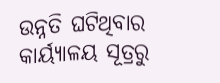ଉନ୍ନତି ଘଟିଥିବାର କାର୍ୟ୍ୟାଳୟ ସୂତ୍ରରୁ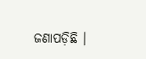ଜଣାପଡ଼ିଛି ।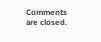Comments are closed.